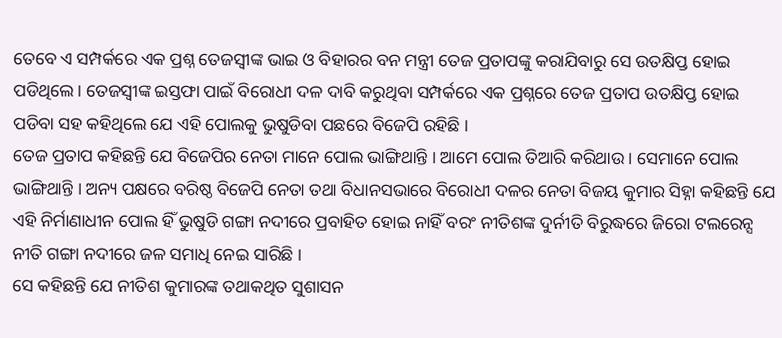ତେବେ ଏ ସମ୍ପର୍କରେ ଏକ ପ୍ରଶ୍ନ ତେଜସ୍ୱୀଙ୍କ ଭାଇ ଓ ବିହାରର ବନ ମନ୍ତ୍ରୀ ତେଜ ପ୍ରତାପଙ୍କୁ କରାଯିବାରୁ ସେ ଉତକ୍ଷିପ୍ତ ହୋଇ ପଡିଥିଲେ । ତେଜସ୍ୱୀଙ୍କ ଇସ୍ତଫା ପାଇଁ ବିରୋଧୀ ଦଳ ଦାବି କରୁଥିବା ସମ୍ପର୍କରେ ଏକ ପ୍ରଶ୍ନରେ ତେଜ ପ୍ରତାପ ଉତକ୍ଷିପ୍ତ ହୋଇ ପଡିବା ସହ କହିଥିଲେ ଯେ ଏହି ପୋଲକୁ ଭୁଷୁଡିବା ପଛରେ ବିଜେପି ରହିଛି ।
ତେଜ ପ୍ରତାପ କହିଛନ୍ତି ଯେ ବିଜେପିର ନେତା ମାନେ ପୋଲ ଭାଙ୍ଗିଥାନ୍ତି । ଆମେ ପୋଲ ତିଆରି କରିଥାଉ । ସେମାନେ ପୋଲ ଭାଙ୍ଗିଥାନ୍ତି । ଅନ୍ୟ ପକ୍ଷରେ ବରିଷ୍ଠ ବିଜେପି ନେତା ତଥା ବିଧାନସଭାରେ ବିରୋଧୀ ଦଳର ନେତା ବିଜୟ କୁମାର ସିହ୍ନା କହିଛନ୍ତି ଯେ ଏହି ନିର୍ମାଣାଧୀନ ପୋଲ ହିଁ ଭୁଷୁଡି ଗଙ୍ଗା ନଦୀରେ ପ୍ରବାହିତ ହୋଇ ନାହିଁ ବରଂ ନୀତିଶଙ୍କ ଦୁର୍ନୀତି ବିରୁଦ୍ଧରେ ଜିରୋ ଟଲରେନ୍ସ ନୀତି ଗଙ୍ଗା ନଦୀରେ ଜଳ ସମାଧି ନେଇ ସାରିଛି ।
ସେ କହିଛନ୍ତି ଯେ ନୀତିଶ କୁମାରଙ୍କ ତଥାକଥିତ ସୁଶାସନ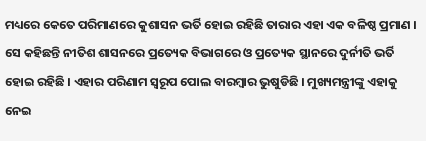ମଧ୍ୟରେ କେତେ ପରିମାଣରେ କୁଶାସନ ଭର୍ତି ହୋଇ ରହିଛି ତାରାର ଏହା ଏକ ବଳିଷ୍ଠ ପ୍ରମାଣ । ସେ କହିଛନ୍ତି ନୀତିଶ ଶାସନରେ ପ୍ରତ୍ୟେକ ବିଭାଗରେ ଓ ପ୍ରତ୍ୟେକ ସ୍ଥାନରେ ଦୁର୍ନୀତି ଭର୍ତି ହୋଇ ରହିଛି । ଏହାର ପରିଣାମ ସ୍ୱରୂପ ପୋଲ ବାରମ୍ବାର ଭୁଷୁଡିଛି । ମୁଖ୍ୟମନ୍ତ୍ରୀଙ୍କୁ ଏହାକୁ ନେଇ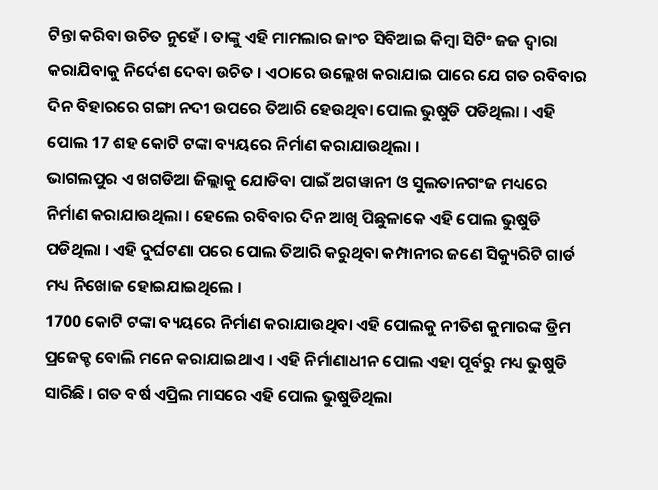ଟିନ୍ତା କରିବା ଉଚିତ ନୁହେଁ । ତାଙ୍କୁ ଏହି ମାମଲାର ଜାଂଚ ସିବିଆଇ କିମ୍ବା ସିଟିଂ ଜଜ ଦ୍ୱାରା କରାଯିବାକୁ ନିର୍ଦେଶ ଦେବା ଉଚିତ । ଏଠାରେ ଉଲ୍ଲେଖ କରାଯାଇ ପାରେ ଯେ ଗତ ରବିବାର ଦିନ ବିହାରରେ ଗଙ୍ଗା ନଦୀ ଉପରେ ତିଆରି ହେଉଥିବା ପୋଲ ଭୁଷୁଡି ପଡିଥିଲା । ଏହି ପୋଲ 17 ଶହ କୋଟି ଟଙ୍କା ବ୍ୟୟରେ ନିର୍ମାଣ କରାଯାଉଥିଲା ।
ଭାଗଲପୁର ଏ ଖଗଡିଆ ଜିଲ୍ଲାକୁ ଯୋଡିବା ପାଇଁ ଅଗୱାନୀ ଓ ସୁଲତାନଗଂଜ ମଧ୍ୟରେ ନିର୍ମାଣ କରାଯାଉଥିଲା । ହେଲେ ରବିବାର ଦିନ ଆଖି ପିଛୁଳାକେ ଏହି ପୋଲ ଭୁଷୁଡି ପଡିଥିଲା । ଏହି ଦୁର୍ଘଟଣା ପରେ ପୋଲ ତିଆରି କରୁଥିବା କମ୍ପାନୀର ଜଣେ ସିକ୍ୟୁରିଟି ଗାର୍ଡ ମଧ୍ୟ ନିଖୋଜ ହୋଇଯାଇଥିଲେ ।
1700 କୋଟି ଟଙ୍କା ବ୍ୟୟରେ ନିର୍ମାଣ କରାଯାଉଥିବା ଏହି ପୋଲକୁ ନୀତିଶ କୁମାରଙ୍କ ଡ୍ରିମ ପ୍ରଜେକ୍ଚ ବୋଲି ମନେ କରାଯାଇଥାଏ । ଏହି ନିର୍ମାଣାଧୀନ ପୋଲ ଏହା ପୂର୍ବରୁ ମଧ୍ୟ ଭୁଷୁଡି ସାରିଛି । ଗତ ବର୍ଷ ଏପ୍ରିଲ ମାସରେ ଏହି ପୋଲ ଭୁଷୁଡିଥିଲା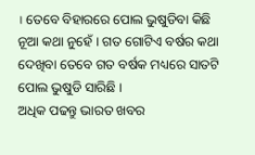। ତେବେ ବିହାରରେ ପୋଲ ଭୁଷୁଡିବା କିଛି ନୂଆ କଥା ନୁହେଁ । ଗତ ଗୋଟିଏ ବର୍ଷର କଥା ଦେଖିବା ତେବେ ଗତ ବର୍ଷକ ମଧ୍ୟରେ ସାତଟି ପୋଲ ଭୁଷୁଡି ସାରିଛି ।
ଅଧିକ ପଢନ୍ତୁ ଭାରତ ଖବର